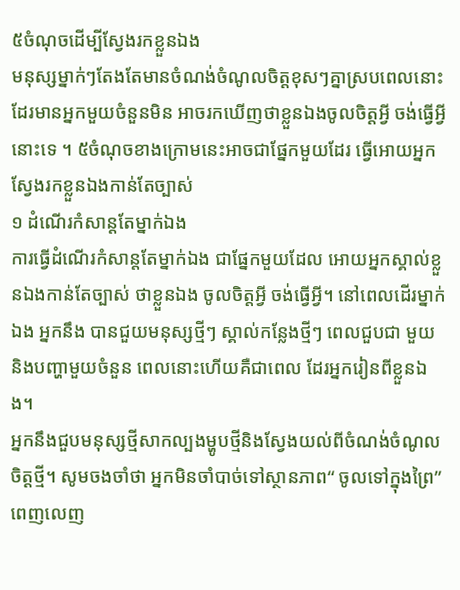៥ចំណុចដើម្បីស្វែងរកខ្លួនឯង
មនុស្សម្នាក់ៗតែងតែមានចំណង់ចំណូលចិត្តខុសៗគ្នាស្របពេលនោះដែរមានអ្នកមួយចំនួនមិន អាចរកឃើញថាខ្លួនឯងចូលចិត្តអ្វី ចង់ធ្វើអ្វីនោះទេ ។ ៥ចំណុចខាងក្រោមនេះអាចជាផ្នែកមួយដែរ ធ្វើអោយអ្នកស្វែងរកខ្លួនឯងកាន់តែច្បាស់
១ ដំណើរកំសាន្តតែម្នាក់ឯង
ការធ្វើដំណើរកំសាន្តតែម្នាក់ឯង ជាផ្នែកមួយដែល អោយអ្នកស្គាល់ខ្លួនឯងកាន់តែច្បាស់ ថាខ្លួនឯង ចូលចិត្តអ្វី ចង់ធ្វើអ្វី។ នៅពេលដើរម្នាក់ឯង អ្នកនឹង បានជួយមនុស្សថ្មីៗ ស្គាល់កន្លែងថ្មីៗ ពេលជួបជា មួយនិងបញ្ហាមួយចំនួន ពេលនោះហើយគឺជាពេល ដែរអ្នករៀនពីខ្លួនឯង។
អ្នកនឹងជួបមនុស្សថ្មីសាកល្បងម្ហូបថ្មីនិងស្វែងយល់ពីចំណង់ចំណូលចិត្តថ្មី។ សូមចងចាំថា អ្នកមិនចាំបាច់ទៅស្ថានភាព“ ចូលទៅក្នុងព្រៃ” ពេញលេញ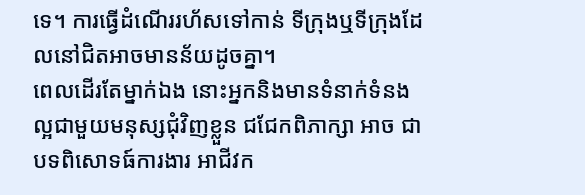ទេ។ ការធ្វើដំណើររហ័សទៅកាន់ ទីក្រុងឬទីក្រុងដែលនៅជិតអាចមានន័យដូចគ្នា។
ពេលដើរតែម្នាក់ឯង នោះអ្នកនិងមានទំនាក់ទំនងល្អជាមួយមនុស្សជុំវិញខ្លួន ជជែកពិភាក្សា អាច ជាបទពិសោទធ៍ការងារ អាជីវក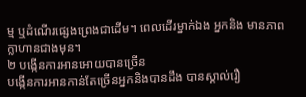ម្ម ឬដំណើរផ្សេងព្រេងជាដើម។ ពេលដើរម្នាក់ឯង អ្នកនិង មានភាពក្លាហានជាងមុន។
២ បង្កើនការអានអោយបានច្រើន
បង្កើនការអានកាន់តែច្រើនអ្នកនិងបានដឹង បានស្គាល់រឿ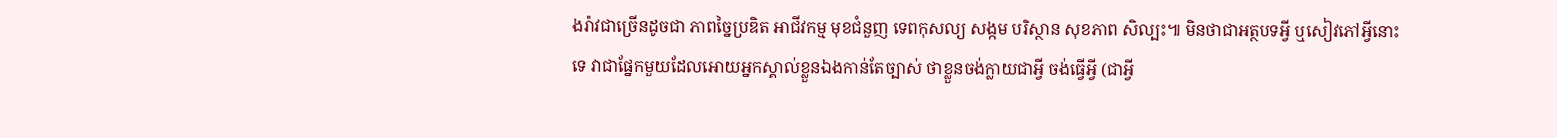ងរ៉ាវជាច្រើនដូចជា ភាពច្នៃប្រឌិត អាជីវកម្ម មុខជំនួញ ទេពកុសល្យ សង្កម បរិស្ថាន សុខភាព សិល្បះ៕ មិនថាជាអត្ថបទអ្វី ឬសៀវភៅអ្វីនោះទេ វាជាផ្នែកមួយដែលអោយអ្នកស្គាល់ខ្លួនឯងកាន់តែច្បាស់ ថាខ្លួនចង់ក្លាយជាអ្វី ចង់ធ្វើអ្វី (ជាអ្វី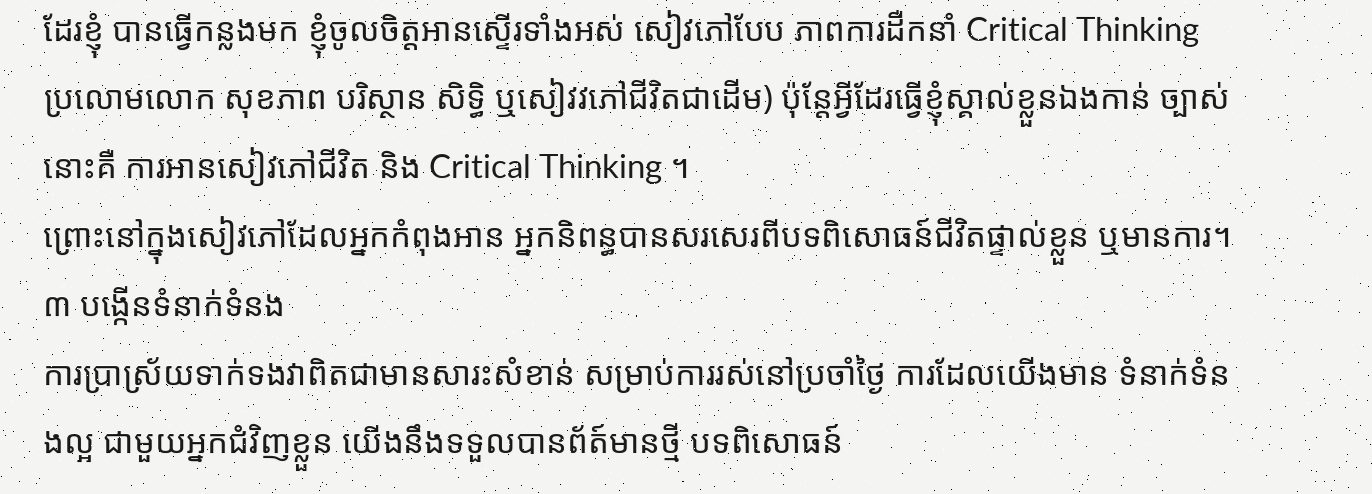ដែរខ្ញុំ បានធ្វើកន្លងមក ខ្ញុំចូលចិត្តអានស្ទើរទាំងអស់ សៀវភៅបែប ភាពការដឺកនាំ Critical Thinking ប្រលោមលោក សុខភាព បរិស្ថាន សិទ្ធិ ឬសៀវវភៅជីវិតជាដើម) ប៉ុន្តែអ្វីដែរធ្វើខ្ញុំស្គាល់ខ្លួនឯងកាន់ ច្បាស់នោះគឺ ការអានសៀវភៅជីវិត និង Critical Thinking ។
ព្រោះនៅក្នុងសៀវភៅដែលអ្នកកំពុងអាន អ្នកនិពន្ធបានសរសេរពីបទពិសោធន៍ជីវិតផ្ទាល់ខ្លួន ឬមានការ។
៣ បង្កើនទំនាក់ទំនង
ការប្រាស្រ័យទាក់ទងវាពិតជាមានសារះសំខាន់ សម្រាប់ការរស់នៅប្រចាំថ្ងៃ ការដែលយើងមាន ទំនាក់ទំនងល្អ ជាមួយអ្នកជំវិញខ្លួន យើងនឹងទទួលបានព័ត៍មានថ្មី បទពិសោធន៍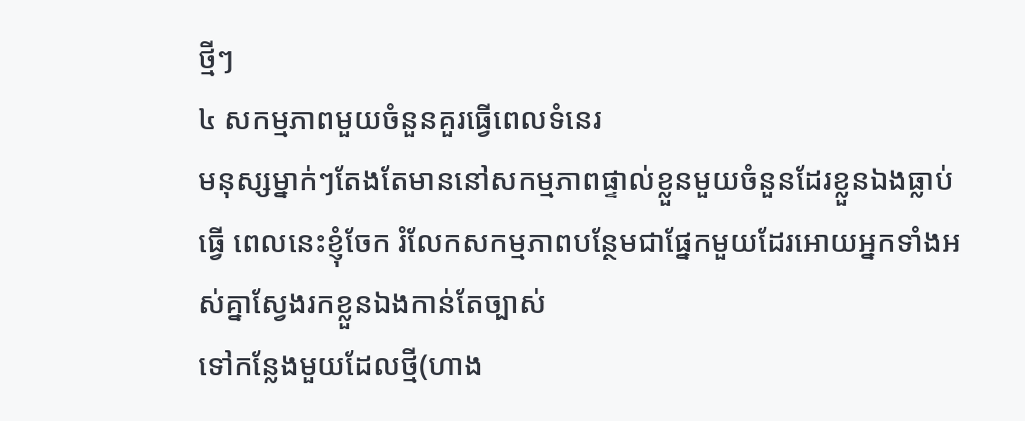ថ្មីៗ
៤ សកម្មភាពមួយចំនួនគួរធ្វើពេលទំនេរ
មនុស្សម្នាក់ៗតែងតែមាននៅសកម្មភាពផ្ទាល់ខ្លួនមួយចំនួនដែរខ្លួនឯងធ្លាប់ធ្វើ ពេលនេះខ្ញុំចែក រំលែកសកម្មភាពបន្ថែមជាផ្នែកមួយដែរអោយអ្នកទាំងអស់គ្នាស្វែងរកខ្លួនឯងកាន់តែច្បាស់
ទៅកន្លែងមួយដែលថ្មី(ហាង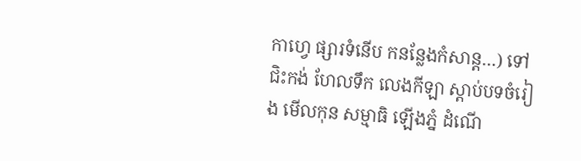កាហ្វេ ផ្សារទំនើប កនន្លែងកំសាន្ត…) ទៅជិះកង់ ហែលទឹក លេងកីឡា ស្ដាប់បទចំរៀង មើលកុន សម្មាធិ ឡើងភ្នំ ដំណើ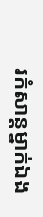រកំសាន្តម្នាក់ឯង